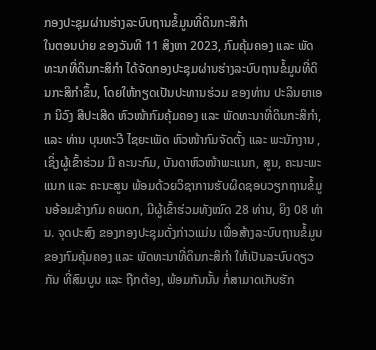ກອງປະຊຸມຜ່ານຮ່າງລະບົບຖານຂໍ້ມູນທີ່ດິນກະສິກຳ
ໃນຕອນບ່າຍ ຂອງວັນທີ 11 ສິງຫາ 2023, ກົມຄຸ້ມຄອງ ແລະ ພັດທະນາທີ່ດິນກະສິກຳ ໄດ້ຈັດກອງປະຊຸມຜ່ານຮ່າງລະບົບຖານຂໍ້ມູນທີ່ດິນກະສິກຳຂຶ້ນ, ໂດຍໃຫ້ກຽດເປັນປະທານຮ່ວມ ຂອງທ່ານ ປະລິນຍາເອກ ນິວົງ ສີປະເສີດ ຫົວໜ້າກົມຄຸ້ມຄອງ ແລະ ພັດທະນາທີ່ດິນກະສິກຳ, ແລະ ທ່ານ ບຸນທະວີ ໄຊຍະເພັດ ຫົວໜ້າກົມຈັດຕັ້ງ ແລະ ພະນັກງານ , ເຊິ່ງຜູ້ເຂົ້າຮ່ວມ ມີ ຄະນະກົມ, ບັນດາຫົວໜ້າພະແນກ, ສູນ, ຄະນະພະແນກ ແລະ ຄະນະສູນ ພ້ອມດ້ວຍວິຊາການຮັບຜິດຊອບວຽກຖານຂໍ້ມູນອ້ອມຂ້າງກົມ ຄພດກ, ມີຜູ້ເຂົ້າຮ່ວມທັງໝົດ 28 ທ່ານ, ຍິງ 08 ທ່ານ. ຈຸດປະສົງ ຂອງກອງປະຊຸມດັ່ງກ່າວແມ່ນ ເພື່ອສ້າງລະບົບຖານຂໍ້ມູນ ຂອງກົມຄຸ້ມຄອງ ແລະ ພັດທະນາທີ່ດິນກະສິກຳ ໃຫ້ເປັນລະບົບດຽວກັນ ທີ່ສົມບູນ ແລະ ຖືກຕ້ອງ, ພ້ອມກັນນັ້ນ ກໍ່ສາມາດເກັບຮັກ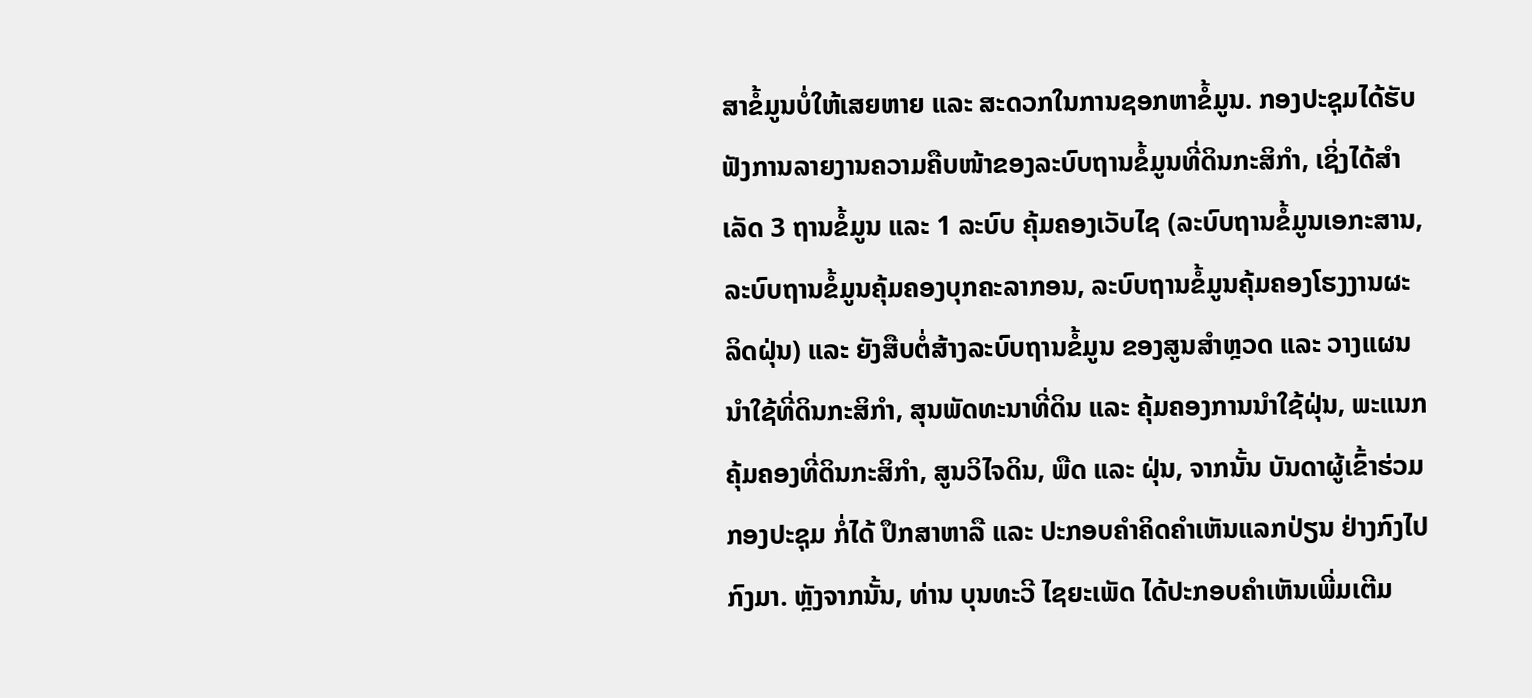ສາຂໍ້ມູນບໍ່ໃຫ້ເສຍຫາຍ ແລະ ສະດວກໃນການຊອກຫາຂໍ້ມູນ. ກອງປະຊຸມໄດ້ຮັບຟັງການລາຍງານຄວາມຄືບໜ້າຂອງລະບົບຖານຂໍ້ມູນທີ່ດິນກະສິກຳ, ເຊິ່ງໄດ້ສຳເລັດ 3 ຖານຂໍ້ມູນ ແລະ 1 ລະບົບ ຄຸ້ມຄອງເວັບໄຊ (ລະບົບຖານຂໍ້ມູນເອກະສານ, ລະບົບຖານຂໍ້ມູນຄຸ້ມຄອງບຸກຄະລາກອນ, ລະບົບຖານຂໍ້ມູນຄຸ້ມຄອງໂຮງງານຜະລິດຝຸ່ນ) ແລະ ຍັງສືບຕໍ່ສ້າງລະບົບຖານຂໍ້ມູນ ຂອງສູນສຳຫຼວດ ແລະ ວາງແຜນນຳໃຊ້ທີ່ດິນກະສິກຳ, ສຸນພັດທະນາທີ່ດິນ ແລະ ຄຸ້ມຄອງການນຳໃຊ້ຝຸ່ນ, ພະແນກຄຸ້ມຄອງທີ່ດິນກະສິກຳ, ສູນວິໄຈດິນ, ພືດ ແລະ ຝຸ່ນ, ຈາກນັ້ນ ບັນດາຜູ້ເຂົ້າຮ່ວມກອງປະຊຸມ ກໍ່ໄດ້ ປຶກສາຫາລື ແລະ ປະກອບຄໍາຄິດຄຳເຫັນແລກປ່ຽນ ຢ່າງກົງໄປກົງມາ. ຫຼັງຈາກນັ້ນ, ທ່ານ ບຸນທະວີ ໄຊຍະເພັດ ໄດ້ປະກອບຄຳເຫັນເພີ່ມເຕີມ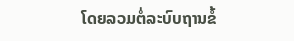ໂດຍລວມຕໍ່ລະບົບຖານຂໍ້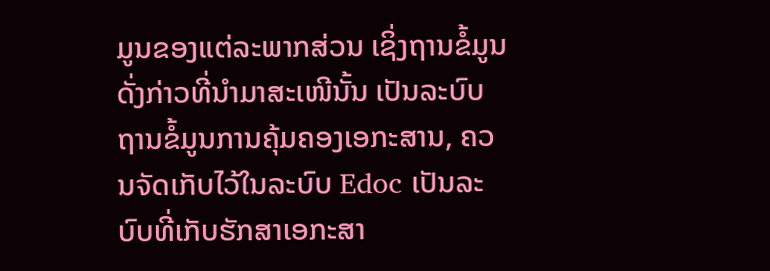ມູນຂອງແຕ່ລະພາກສ່ວນ ເຊິ່ງຖານຂໍ້ມູນດັ່ງກ່າວທີ່ນຳມາສະເໜີນັ້ນ ເປັນລະບົບຖານຂໍ້ມູນການຄຸ້ມຄອງເອກະສານ, ຄວນຈັດເກັບໄວ້ໃນລະບົບ Edoc ເປັນລະບົບທີ່ເກັບຮັກສາເອກະສາ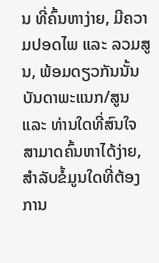ນ ທີ່ຄົ້ນຫາງ່າຍ, ມີຄວາມປອດໄພ ແລະ ລວມສູນ, ພ້ອມດຽວກັນນັ້ນ ບັນດາພະແນກ/ສູນ ແລະ ທ່ານໃດທີ່ສົນໃຈ ສາມາດຄົ້ນຫາໄດ້ງ່າຍ, ສຳລັບຂໍ້ມູນໃດທີ່ຕ້ອງການ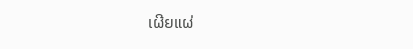ເຜີຍແຜ່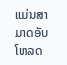ແມ່ນສາມາດອັບໂຫລດ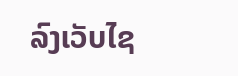ລົງເວັບໄຊ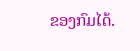ຂອງກົມໄດ້.